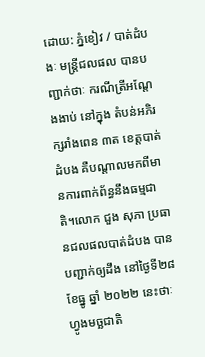ដោយ: ភ្នំខៀវ / បាត់ដំបងៈ មន្ត្រីជលផល បានបញ្ជាក់ថាៈ ករណីត្រីអណ្តែងងាប់ នៅក្នុង តំបន់អភិរក្សរាំងពេន ៣ត ខេត្តបាត់ដំបង គឺបណ្ដាលមកពីមានការពាក់ព័ន្ធនឹងធម្មជាតិ។លោក ជួង សុភា ប្រធានជលផលបាត់ដំបង បានបញ្ជាក់ឲ្យដឹង នៅថ្ងៃទី២៨ ខែធ្នូ ឆ្នាំ ២០២២ នេះថាៈ ហ្វូងមច្ឆជាតិ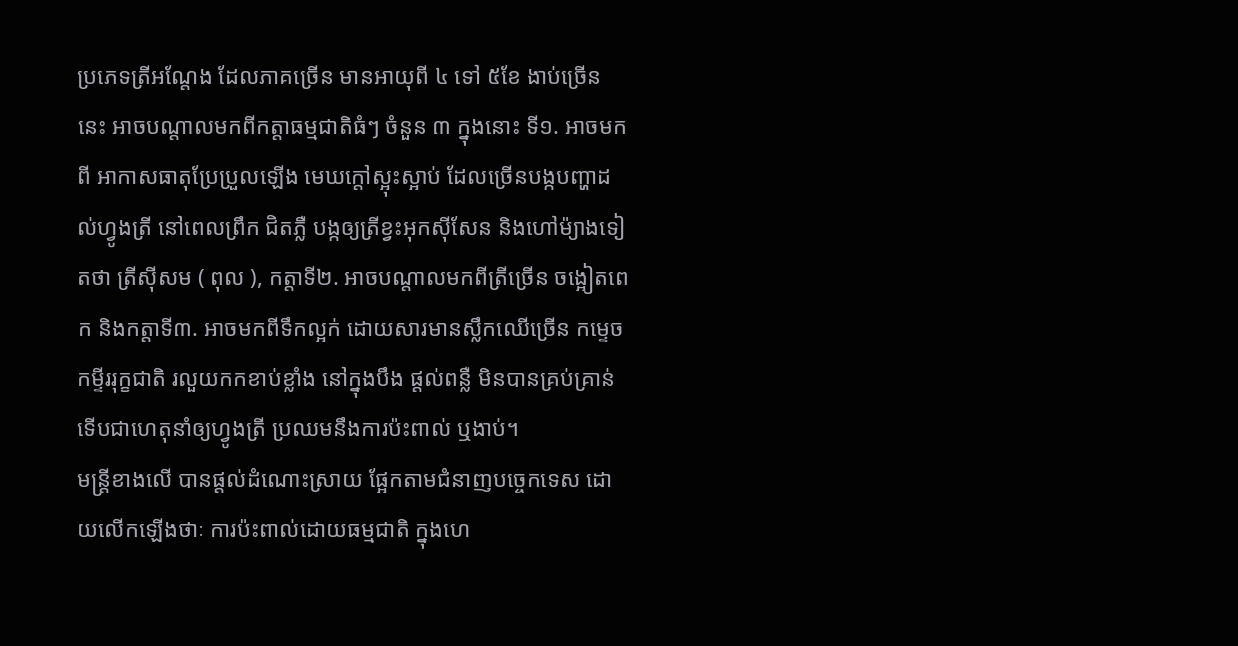ប្រភេទត្រីអណ្តែង ដែលភាគច្រើន មានអាយុពី ៤ ទៅ ៥ខែ ងាប់ច្រើននេះ អាចបណ្តាលមកពីកត្តាធម្មជាតិធំៗ ចំនួន ៣ ក្នុងនោះ ទី១. អាចមកពី អាកាសធាតុប្រែប្រួលឡើង មេឃក្តៅស្អុះស្អាប់ ដែលច្រើនបង្កបញ្ហាដល់ហ្វូងត្រី នៅពេលព្រឹក ជិតភ្លឺ បង្កឲ្យត្រីខ្វះអុកស៊ីសែន និងហៅម៉្យាងទៀតថា ត្រីស៊ីសម ( ពុល ), កត្តាទី២. អាចបណ្តាលមកពីត្រីច្រើន ចង្អៀតពេក និងកត្តាទី៣. អាចមកពីទឹកល្អក់ ដោយសារមានស្លឹកឈើច្រើន កម្ទេចកម្ទីររុក្ខជាតិ រលួយកកខាប់ខ្លាំង នៅក្នុងបឹង ផ្តល់ពន្លឺ មិនបានគ្រប់គ្រាន់ ទើបជាហេតុនាំឲ្យហ្វូងត្រី ប្រឈមនឹងការប៉ះពាល់ ឬងាប់។
មន្ត្រីខាងលើ បានផ្តល់ដំណោះស្រាយ ផ្អែកតាមជំនាញបច្ចេកទេស ដោយលើកឡើងថាៈ ការប៉ះពាល់ដោយធម្មជាតិ ក្នុងហេ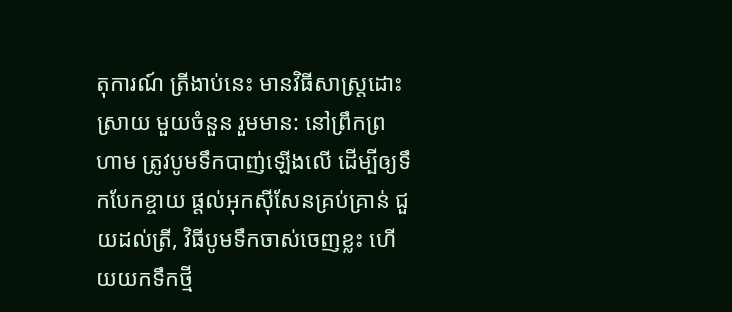តុការណ៍ ត្រីងាប់នេះ មានវិធីសាស្ត្រដោះស្រាយ មួយចំនួន រួមមាន: នៅព្រឹកព្រហាម ត្រូវបូមទឹកបាញ់ឡើងលើ ដើម្បីឲ្យទឹកបែកខ្ចាយ ផ្តល់អុកស៊ីសែនគ្រប់គ្រាន់ ជួយដល់ត្រី, វិធីបូមទឹកចាស់ចេញខ្លះ ហើយយកទឹកថ្មី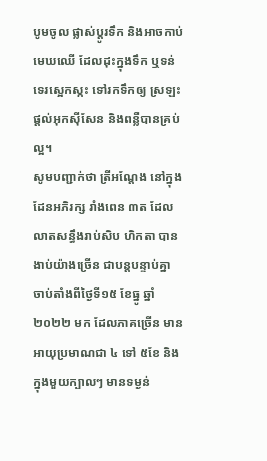បូមចូល ផ្លាស់ប្តូរទឹក និងអាចកាប់មេឃឈើ ដែលដុះក្នុងទឹក ឬទន់ទេរស្អេកស្កះ ទៅរកទឹកឲ្យ ស្រឡះ ផ្តល់អុកស៊ីសែន និងពន្លឺបានគ្រប់ល្អ។
សូមបញ្ជាក់ថា ត្រីអណ្តែង នៅក្នុងដែនអភិរក្ស រាំងពេន ៣ត ដែលលាតសន្ធឹងរាប់សិប ហិកតា បានងាប់យ៉ាងច្រើន ជាបន្តបន្ទាប់គ្នា ចាប់តាំងពីថ្ងៃទី១៥ ខែធ្នូ ឆ្នាំ ២០២២ មក ដែលភាគច្រើន មានអាយុប្រមាណជា ៤ ទៅ ៥ខែ និងក្នុងមួយក្បាលៗ មានទម្ងន់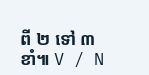ពី ២ ទៅ ៣ខាំ៕ V / N